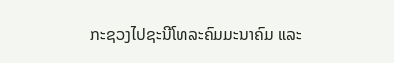ກະຊວງໄປຊະນີໂທລະຄົມມະນາຄົມ ແລະ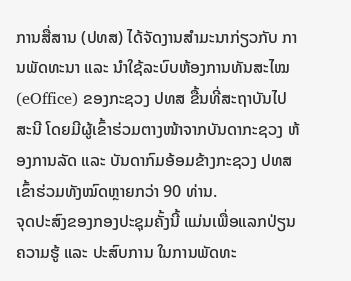ການສື່ສານ (ປທສ) ໄດ້ຈັດງານສຳມະນາກ່ຽວກັບ ການພັດທະນາ ແລະ ນຳໃຊ້ລະບົບຫ້ອງການທັນສະໄໝ (eOffice) ຂອງກະຊວງ ປທສ ຂື້ນທີ່ສະຖາບັນໄປສະນີ ໂດຍມີຜູ້ເຂົ້າຮ່ວມຕາງໜ້າຈາກບັນດາກະຊວງ ຫ້ອງການລັດ ແລະ ບັນດາກົມອ້ອມຂ້າງກະຊວງ ປທສ ເຂົ້າຮ່ວມທັງໝົດຫຼາຍກວ່າ 90 ທ່ານ.
ຈຸດປະສົງຂອງກອງປະຊຸມຄັ້ງນີ້ ແມ່ນເພື່ອແລກປ່ຽນຄວາມຮູ້ ແລະ ປະສົບການ ໃນການພັດທະ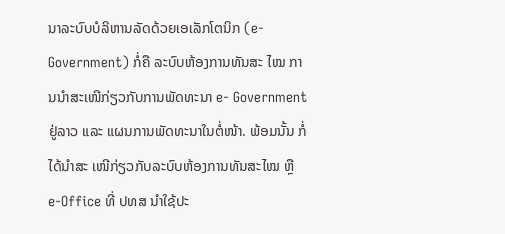ນາລະບົບບໍລິຫານລັດດ້ວຍເອເລັກໂຕນິກ (e-Government) ກໍ່ຄື ລະບົບຫ້ອງການທັນສະ ໄໝ ການນຳສະເໜີກ່ຽວກັບການພັດທະນາ e- Government ຢູ່ລາວ ແລະ ແຜນການພັດທະນາໃນຕໍ່ໜ້າ. ພ້ອມນັ້ນ ກໍ່ໄດ້ນຳສະ ເໜີກ່ຽວກັບລະບົບຫ້ອງການທັນສະໄໝ ຫຼື e-Office ທີ່ ປທສ ນຳໃຊ້ປະ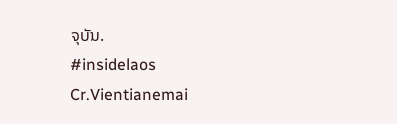ຈຸບັນ.
#insidelaos
Cr.Vientianemai